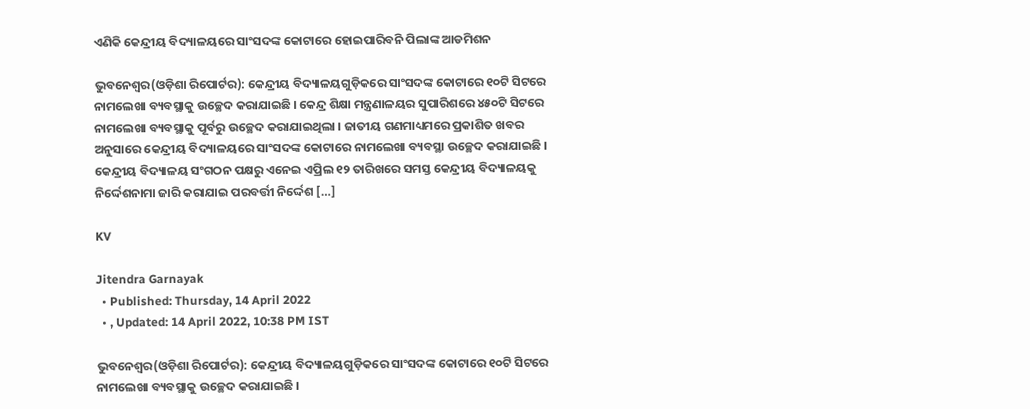ଏଣିକି କେନ୍ଦ୍ରୀୟ ବିଦ୍ୟାଳୟରେ ସାଂସଦଙ୍କ କୋଟାରେ ହୋଇପାରିବନି ପିଲାଙ୍କ ଆଡମିଶନ

ଭୁବନେଶ୍ୱର(ଓଡ଼ିଶା ରିପୋର୍ଟର): କେନ୍ଦ୍ରୀୟ ବିଦ୍ୟାଳୟଗୁଡ଼ିକରେ ସାଂସଦଙ୍କ କୋଟାରେ ୧୦ଟି ସିଟରେ ନାମଲେଖା ବ୍ୟବସ୍ଥାକୁ ଉଚ୍ଛେଦ କରାଯାଇଛି । କେନ୍ଦ୍ର ଶିକ୍ଷା ମନ୍ତ୍ରଣାଳୟର ସୁପାରିଶରେ ୪୫୦ଟି ସିଟରେ ନାମଲେଖା ବ୍ୟବସ୍ଥାକୁ ପୂର୍ବରୁ ଉଚ୍ଛେଦ କରାଯାଇଥିଲା । ଜାତୀୟ ଗଣମାଧ୍ୟମରେ ପ୍ରକାଶିତ ଖବର ଅନୁସାରେ କେନ୍ଦ୍ରୀୟ ବିଦ୍ୟାଳୟରେ ସାଂସଦଙ୍କ କୋଟାରେ ନାମଲେଖା ବ୍ୟବସ୍ଥା ଉଚ୍ଛେଦ କରାଯାଇଛି । କେନ୍ଦ୍ରୀୟ ବିଦ୍ୟାଳୟ ସଂଗଠନ ପକ୍ଷରୁ ଏନେଇ ଏପ୍ରିଲ ୧୨ ତାରିଖରେ ସମସ୍ତ କେନ୍ଦ୍ରୀୟ ବିଦ୍ୟାଳୟକୁ ନିର୍ଦ୍ଦେଶନାମା ଜାରି କରାଯାଇ ପରବର୍ତ୍ତୀ ନିର୍ଦ୍ଦେଶ […]

KV

Jitendra Garnayak
  • Published: Thursday, 14 April 2022
  • , Updated: 14 April 2022, 10:38 PM IST

ଭୁବନେଶ୍ୱର(ଓଡ଼ିଶା ରିପୋର୍ଟର): କେନ୍ଦ୍ରୀୟ ବିଦ୍ୟାଳୟଗୁଡ଼ିକରେ ସାଂସଦଙ୍କ କୋଟାରେ ୧୦ଟି ସିଟରେ ନାମଲେଖା ବ୍ୟବସ୍ଥାକୁ ଉଚ୍ଛେଦ କରାଯାଇଛି ।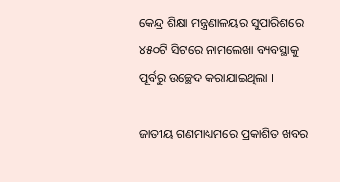କେନ୍ଦ୍ର ଶିକ୍ଷା ମନ୍ତ୍ରଣାଳୟର ସୁପାରିଶରେ ୪୫୦ଟି ସିଟରେ ନାମଲେଖା ବ୍ୟବସ୍ଥାକୁ ପୂର୍ବରୁ ଉଚ୍ଛେଦ କରାଯାଇଥିଲା ।

ଜାତୀୟ ଗଣମାଧ୍ୟମରେ ପ୍ରକାଶିତ ଖବର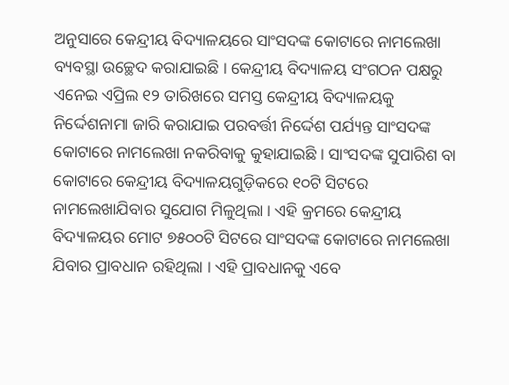ଅନୁସାରେ କେନ୍ଦ୍ରୀୟ ବିଦ୍ୟାଳୟରେ ସାଂସଦଙ୍କ କୋଟାରେ ନାମଲେଖା ବ୍ୟବସ୍ଥା ଉଚ୍ଛେଦ କରାଯାଇଛି । କେନ୍ଦ୍ରୀୟ ବିଦ୍ୟାଳୟ ସଂଗଠନ ପକ୍ଷରୁ ଏନେଇ ଏପ୍ରିଲ ୧୨ ତାରିଖରେ ସମସ୍ତ କେନ୍ଦ୍ରୀୟ ବିଦ୍ୟାଳୟକୁ ନିର୍ଦ୍ଦେଶନାମା ଜାରି କରାଯାଇ ପରବର୍ତ୍ତୀ ନିର୍ଦ୍ଦେଶ ପର୍ଯ୍ୟନ୍ତ ସାଂସଦଙ୍କ କୋଟାରେ ନାମଲେଖା ନକରିବାକୁ କୁହାଯାଇଛି । ସାଂସଦଙ୍କ ସୁପାରିଶ ବା କୋଟାରେ କେନ୍ଦ୍ରୀୟ ବିଦ୍ୟାଳୟଗୁଡ଼ିକରେ ୧୦ଟି ସିଟରେ ନାମଲେଖାଯିବାର ସୁଯୋଗ ମିଳୁଥିଲା । ଏହି କ୍ରମରେ କେନ୍ଦ୍ରୀୟ ବିଦ୍ୟାଳୟର ମୋଟ ୭୫୦୦ଟି ସିଟରେ ସାଂସଦଙ୍କ କୋଟାରେ ନାମଲେଖା ଯିବାର ପ୍ରାବଧାନ ରହିଥିଲା । ଏହି ପ୍ରାବଧାନକୁ ଏବେ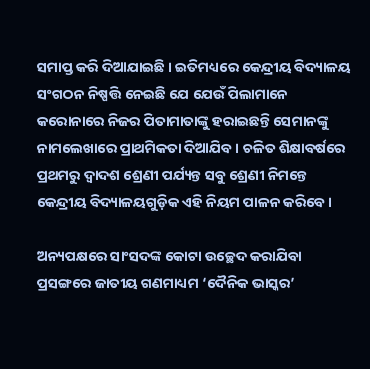ସମାପ୍ତ କରି ଦିଆଯାଇଛି । ଇତିମଧ୍ୟରେ କେନ୍ଦ୍ରୀୟ ବିଦ୍ୟାଳୟ ସଂଗଠନ ନିଷ୍ପତ୍ତି ନେଇଛି ଯେ ଯେଉଁ ପିଲାମାନେ କରୋନାରେ ନିଜର ପିତାମାତାଙ୍କୁ ହରାଇଛନ୍ତି ସେମାନଙ୍କୁ ନାମଲେଖାରେ ପ୍ରାଥମିକତା ଦିଆଯିବ । ଚଳିତ ଶିକ୍ଷାବର୍ଷରେ ପ୍ରଥମରୁ ଦ୍ୱାଦଶ ଶ୍ରେଣୀ ପର୍ଯ୍ୟନ୍ତ ସବୁ ଶ୍ରେଣୀ ନିମନ୍ତେ କେନ୍ଦ୍ରୀୟ ବିଦ୍ୟାଳୟଗୁଡ଼ିକ ଏହି ନିୟମ ପାଳନ କରିବେ ।

ଅନ୍ୟପକ୍ଷରେ ସାଂସଦଙ୍କ କୋଟା ଉଚ୍ଛେଦ କରାଯିବା ପ୍ରସଙ୍ଗରେ ଜାତୀୟ ଗଣମାଧ୍ୟମ ‘ଦୈନିକ ଭାସ୍କର’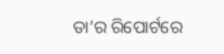ତା’ର ରିପୋର୍ଟରେ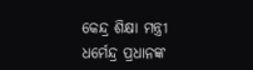କେନ୍ଦ୍ର ଶିକ୍ଷା ମନ୍ତ୍ରୀ ଧର୍ମେନ୍ଦ୍ର ପ୍ରଧାନଙ୍କ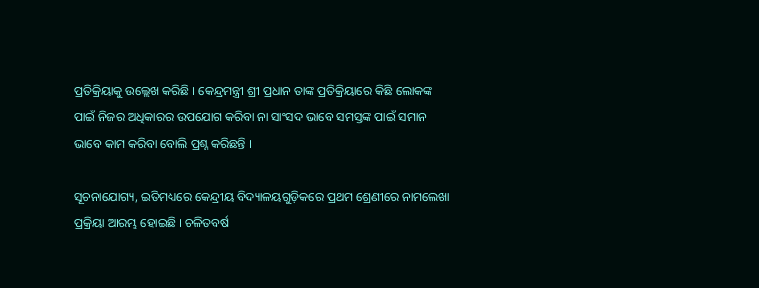ପ୍ରତିକ୍ରିୟାକୁ ଉଲ୍ଲେଖ କରିଛି । କେନ୍ଦ୍ରମନ୍ତ୍ରୀ ଶ୍ରୀ ପ୍ରଧାନ ତାଙ୍କ ପ୍ରତିକ୍ରିୟାରେ କିଛି ଲୋକଙ୍କ ପାଇଁ ନିଜର ଅଧିକାରର ଉପଯୋଗ କରିବା ନା ସାଂସଦ ଭାବେ ସମସ୍ତଙ୍କ ପାଇଁ ସମାନ ଭାବେ କାମ କରିବା ବୋଲି ପ୍ରଶ୍ନ କରିଛନ୍ତି ।

ସୂଚନାଯୋଗ୍ୟ, ଇତିମଧ୍ୟରେ କେନ୍ଦ୍ରୀୟ ବିଦ୍ୟାଳୟଗୁଡ଼ିକରେ ପ୍ରଥମ ଶ୍ରେଣୀରେ ନାମଲେଖା ପ୍ରକ୍ରିୟା ଆରମ୍ଭ ହୋଇଛି । ଚଳିତବର୍ଷ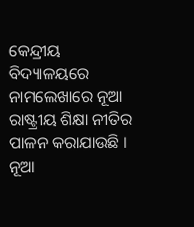କେନ୍ଦ୍ରୀୟ ବିଦ୍ୟାଳୟରେ ନାମଲେଖାରେ ନୂଆ ରାଷ୍ଟ୍ରୀୟ ଶିକ୍ଷା ନୀତିର ପାଳନ କରାଯାଉଛି । ନୂଆ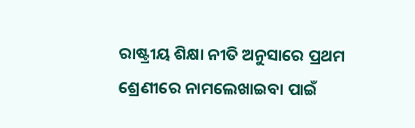ରାଷ୍ଟ୍ରୀୟ ଶିକ୍ଷା ନୀତି ଅନୁସାରେ ପ୍ରଥମ ଶ୍ରେଣୀରେ ନାମଲେଖାଇବା ପାଇଁ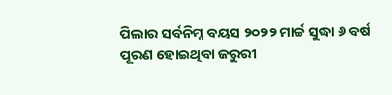ପିଲାର ସର୍ବନିମ୍ନ ବୟସ ୨୦୨୨ ମାର୍ଚ୍ଚ ସୁଦ୍ଧା ୬ ବର୍ଷ ପୂରଣ ହୋଇଥିବା ଜରୁରୀ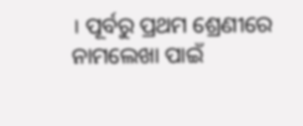। ପୂର୍ବରୁ ପ୍ରଥମ ଶ୍ରେଣୀରେ ନାମଲେଖା ପାଇଁ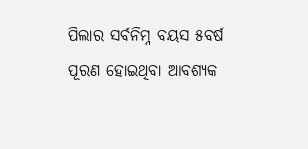ପିଲାର ସର୍ବନିମ୍ନ ବୟସ ୫ବର୍ଷ ପୂରଣ ହୋଇଥିବା ଆବଶ୍ୟକ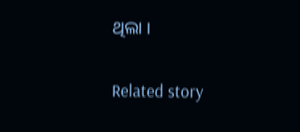ଥିଲା ।

Related story